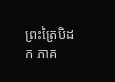ព្រះត្រៃបិដក ភាគ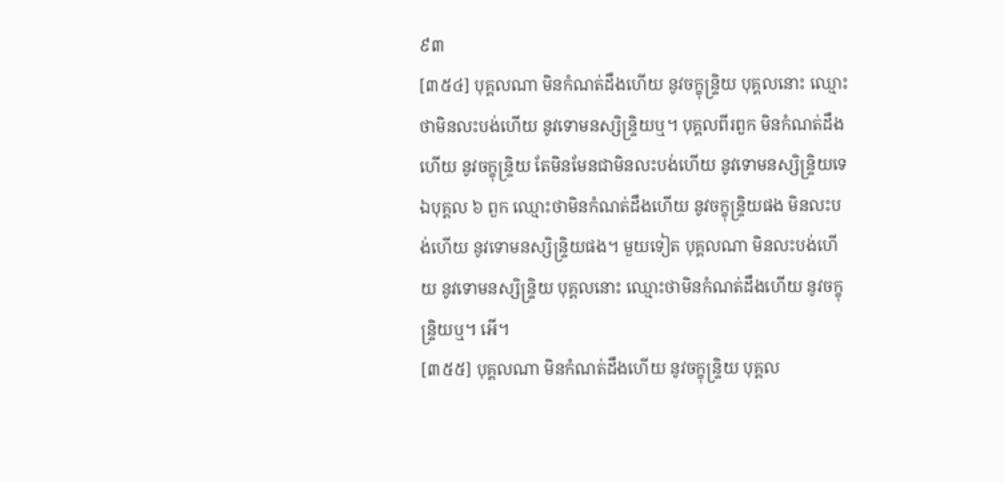៩៣
[៣៥៤] បុគ្គលណា មិនកំណត់ដឹងហើយ នូវចក្ខុន្ទ្រិយ បុគ្គលនោះ ឈ្មោះថាមិនលះបង់ហើយ នូវទោមនស្សិន្ទ្រិយឬ។ បុគ្គលពីរពួក មិនកំណត់ដឹងហើយ នូវចក្ខុន្ទ្រិយ តែមិនមែនជាមិនលះបង់ហើយ នូវទោមនស្សិន្ទ្រិយទេ ឯបុគ្គល ៦ ពួក ឈ្មោះថាមិនកំណត់ដឹងហើយ នូវចក្ខុន្ទ្រិយផង មិនលះបង់ហើយ នូវទោមនស្សិន្ទ្រិយផង។ មួយទៀត បុគ្គលណា មិនលះបង់ហើយ នូវទោមនស្សិន្ទ្រិយ បុគ្គលនោះ ឈ្មោះថាមិនកំណត់ដឹងហើយ នូវចក្ខុន្ទ្រិយឬ។ អើ។
[៣៥៥] បុគ្គលណា មិនកំណត់ដឹងហើយ នូវចក្ខុន្ទ្រិយ បុគ្គល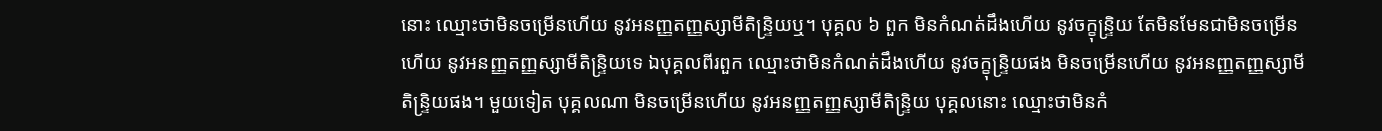នោះ ឈ្មោះថាមិនចម្រើនហើយ នូវអនញ្ញតញ្ញស្សាមីតិន្ទ្រិយឬ។ បុគ្គល ៦ ពួក មិនកំណត់ដឹងហើយ នូវចក្ខុន្ទ្រិយ តែមិនមែនជាមិនចម្រើនហើយ នូវអនញ្ញតញ្ញស្សាមីតិន្ទ្រិយទេ ឯបុគ្គលពីរពួក ឈ្មោះថាមិនកំណត់ដឹងហើយ នូវចក្ខុន្ទ្រិយផង មិនចម្រើនហើយ នូវអនញ្ញតញ្ញស្សាមីតិន្ទ្រិយផង។ មួយទៀត បុគ្គលណា មិនចម្រើនហើយ នូវអនញ្ញតញ្ញស្សាមីតិន្ទ្រិយ បុគ្គលនោះ ឈ្មោះថាមិនកំ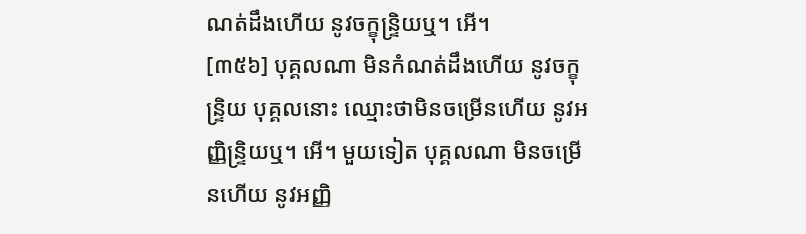ណត់ដឹងហើយ នូវចក្ខុន្ទ្រិយឬ។ អើ។
[៣៥៦] បុគ្គលណា មិនកំណត់ដឹងហើយ នូវចក្ខុន្ទ្រិយ បុគ្គលនោះ ឈ្មោះថាមិនចម្រើនហើយ នូវអញ្ញិន្ទ្រិយឬ។ អើ។ មួយទៀត បុគ្គលណា មិនចម្រើនហើយ នូវអញ្ញិ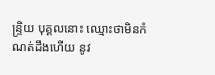ន្ទ្រិយ បុគ្គលនោះ ឈ្មោះថាមិនកំណត់ដឹងហើយ នូវ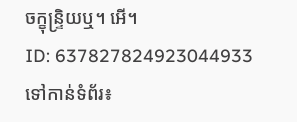ចក្ខុន្ទ្រិយឬ។ អើ។
ID: 637827824923044933
ទៅកាន់ទំព័រ៖